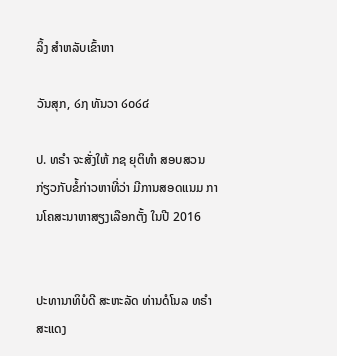ລິ້ງ ສຳຫລັບເຂົ້າຫາ

ວັນສຸກ, ໒໗ ທັນວາ ໒໐໒໔

ປ. ທຣຳ ຈະສັ່ງໃຫ້ ກຊ ຍຸຕິທຳ ສອບສວນ ກ່ຽວກັບຂໍ້ກ່າວຫາທີ່ວ່າ ມີການສອດແນມ ການໂຄສະນາຫາສຽງເລືອກຕັ້ງ ໃນປີ 2016


ປະທານາທິບໍດີ ສະຫະລັດ ທ່ານດໍໂນລ ທຣຳ ສະແດງ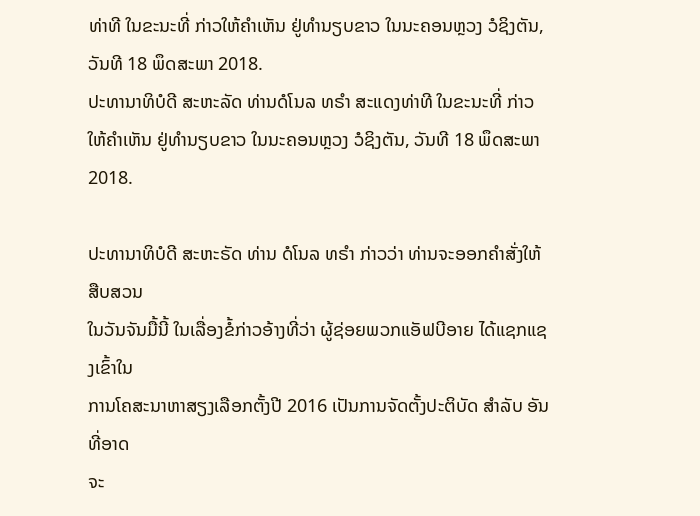ທ່າທີ ໃນຂະນະທີ່ ກ່າວໃຫ້ຄຳເຫັນ ຢູ່ທຳນຽບຂາວ ໃນນະຄອນຫຼວງ ວໍຊິງຕັນ, ວັນທີ 18 ພຶດສະພາ 2018.
ປະທານາທິບໍດີ ສະຫະລັດ ທ່ານດໍໂນລ ທຣຳ ສະແດງທ່າທີ ໃນຂະນະທີ່ ກ່າວໃຫ້ຄຳເຫັນ ຢູ່ທຳນຽບຂາວ ໃນນະຄອນຫຼວງ ວໍຊິງຕັນ, ວັນທີ 18 ພຶດສະພາ 2018.

ປະທານາທິບໍດີ ສະຫະຣັດ ທ່ານ ດໍໂນລ ທຣຳ ກ່າວວ່າ ທ່ານຈະອອກຄຳສັ່ງໃຫ້ສືບສວນ
ໃນວັນຈັນມື້ນີ້ ໃນເລື່ອງຂໍ້ກ່າວອ້າງທີ່ວ່າ ຜູ້ຊ່ອຍພວກແອັຟບີອາຍ ໄດ້ແຊກແຊງເຂົ້າໃນ
ການໂຄສະນາຫາສຽງເລືອກຕັ້ງປີ 2016 ເປັນການຈັດຕັ້ງປະຕິບັດ ສຳລັບ ອັນທີ່ອາດ
ຈະ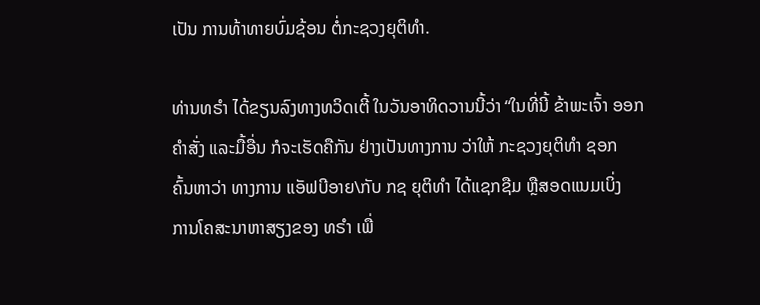ເປັນ ການທ້າທາຍບົ່ມຊ້ອນ ຕໍ່ກະຊວງຍຸຕິທຳ.

ທ່ານທຣຳ ໄດ້ຂຽນລົງທາງທວິດເຕີ້ ໃນວັນອາທິດວານນີ້ວ່າ “ໃນທີ່ນີ້ ຂ້າພະເຈົ້າ ອອກ
ຄຳສັ່ງ ແລະມື້ອື່ນ ກໍຈະເຮັດຄືກັນ ຢ່າງເປັນທາງການ ວ່າໃຫ້ ກະຊວງຍຸຕິທຳ ຊອກ
ຄົ້ນຫາວ່າ ທາງການ ແອັຟບີອາຍ\ກັບ ກຊ ຍຸຕິທຳ ໄດ້ແຊກຊືມ ຫຼືສອດແນມເບິ່ງ
ການໂຄສະນາຫາສຽງຂອງ ທຣຳ ເພື່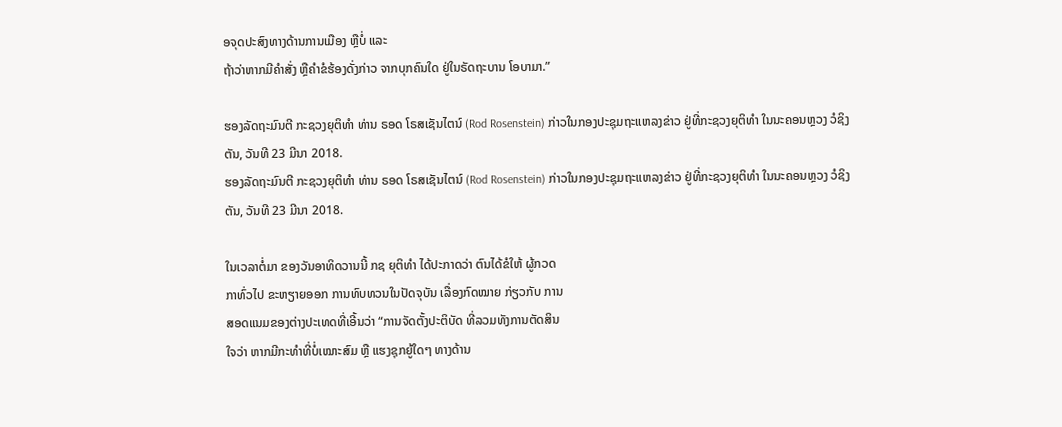ອຈຸດປະສົງທາງດ້ານການເມືອງ ຫຼືບໍ່ ແລະ
ຖ້າວ່າຫາກມີຄຳສັ່ງ ຫຼືຄຳຂໍຮ້ອງດັ່ງກ່າວ ຈາກບຸກຄົນໃດ ຢູ່ໃນຣັດຖະບານ ໂອບາມາ.”

ຮອງລັດຖະມົນຕີ ກະຊວງຍຸຕິທຳ ທ່ານ ຣອດ ໂຣສເຊັນໄຕນ໌ (Rod Rosenstein) ກ່າວໃນກອງປະຊຸມຖະແຫລງຂ່າວ ຢູ່ທີ່ກະຊວງຍຸຕິທຳ ໃນນະຄອນຫຼວງ ວໍຊິງຕັນ, ວັນທີ 23 ມີນາ 2018.
ຮອງລັດຖະມົນຕີ ກະຊວງຍຸຕິທຳ ທ່ານ ຣອດ ໂຣສເຊັນໄຕນ໌ (Rod Rosenstein) ກ່າວໃນກອງປະຊຸມຖະແຫລງຂ່າວ ຢູ່ທີ່ກະຊວງຍຸຕິທຳ ໃນນະຄອນຫຼວງ ວໍຊິງຕັນ, ວັນທີ 23 ມີນາ 2018.

ໃນເວລາຕໍ່ມາ ຂອງວັນອາທິດວານນີ້ ກຊ ຍຸຕິທຳ ໄດ້ປະກາດວ່າ ຕົນໄດ້ຂໍໃຫ້ ຜູ້ກວດ
ກາທົ່ວໄປ ຂະຫຽາຍອອກ ການທົບທວນໃນປັດຈຸບັນ ເລື່ອງກົດໝາຍ ກ່ຽວກັບ ການ
ສອດແນມຂອງຕ່າງປະເທດທີ່ເອີ້ນວ່າ “ການຈັດຕັ້ງປະຕິບັດ ທີ່ລວມທັງການຕັດສິນ
ໃຈວ່າ ຫາກມີກະທຳທີ່ບໍ່ເໝາະສົມ ຫຼື ແຮງຊຸກຍູ້ໃດໆ ທາງດ້ານ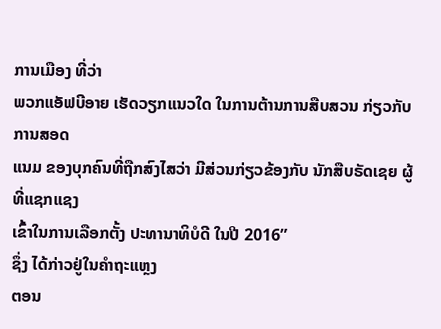ການເມືອງ ທີ່ວ່າ
ພວກແອັຟບີອາຍ ເຮັດວຽກແນວໃດ ໃນການຕ້ານການສືບສວນ ກ່ຽວກັບການສອດ
ແນມ ຂອງບຸກຄົນທີ່ຖືກສົງໄສວ່າ ມີສ່ວນກ່ຽວຂ້ອງກັບ ນັກສືບຣັດເຊຍ ຜູ້ທີ່ແຊກແຊງ
ເຂົ້າໃນການເລືອກຕັ້ງ ປະທານາທິບໍດີ ໃນປີ 2016”
ຊຶ່ງ ໄດ້ກ່າວຢູ່ໃນຄຳຖະແຫຼງ
ຕອນ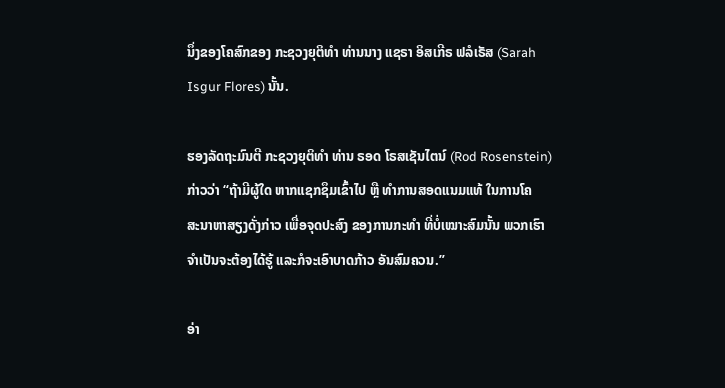ນຶ່ງຂອງໂຄສົກຂອງ ກະຊວງຍຸຕິທຳ ທ່ານນາງ ແຊຣາ ອິສເກີຣ ຟລໍເຣັສ (Sarah
Isgur Flores) ນັ້ນ.

ຮອງລັດຖະມົນຕີ ກະຊວງຍຸຕິທຳ ທ່ານ ຣອດ ໂຣສເຊັນໄຕນ໌ (Rod Rosenstein)
ກ່າວວ່າ “ຖ້າມີຜູ້ໃດ ຫາກແຊກຊຶມເຂົ້າໄປ ຫຼື ທຳການສອດແນມແທ້ ໃນການໂຄ
ສະນາຫາສຽງດັ່ງກ່າວ ເພື່ອຈຸດປະສົງ ຂອງການກະທຳ ທີ່ບໍ່ເໝາະສົມນັ້ນ ພວກເຮົາ
ຈຳເປັນຈະຕ້ອງໄດ້ຮູ້ ແລະກໍຈະເອົາບາດກ້າວ ອັນສົມຄວນ.”

ອ່າ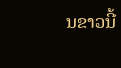ນຂາວນີ້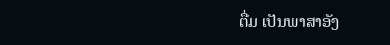ຕື່ມ ເປັນພາສາອັງ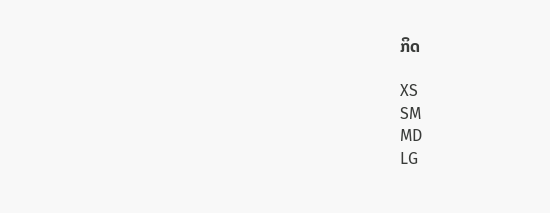ກິດ

XS
SM
MD
LG